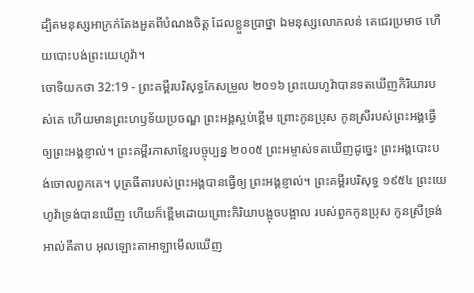ដ្បិតមនុស្សអាក្រក់តែងអួតពីបំណងចិត្ត ដែលខ្លួនប្រាថ្នា ឯមនុស្សលោភលន់ គេជេរប្រមាថ ហើយបោះបង់ព្រះយេហូវ៉ា។
ចោទិយកថា 32:19 - ព្រះគម្ពីរបរិសុទ្ធកែសម្រួល ២០១៦ ព្រះយេហូវ៉ាបានទតឃើញកិរិយារបស់គេ ហើយមានព្រះហឫទ័យប្រចណ្ឌ ព្រះអង្គស្អប់ខ្ពើម ព្រោះកូនប្រុស កូនស្រីរបស់ព្រះអង្គធ្វើឲ្យព្រះអង្គខ្ញាល់។ ព្រះគម្ពីរភាសាខ្មែរបច្ចុប្បន្ន ២០០៥ ព្រះអម្ចាស់ទតឃើញដូច្នេះ ព្រះអង្គបោះបង់ចោលពួកគេ។ បុត្រធីតារបស់ព្រះអង្គបានធ្វើឲ្យ ព្រះអង្គខ្ញាល់។ ព្រះគម្ពីរបរិសុទ្ធ ១៩៥៤ ព្រះយេហូវ៉ាទ្រង់បានឃើញ ហើយក៏ខ្ពើមដោយព្រោះកិរិយាបង្អុចបង្អាល របស់ពួកកូនប្រុស កូនស្រីទ្រង់ អាល់គីតាប អុលឡោះតាអាឡាមើលឃើញ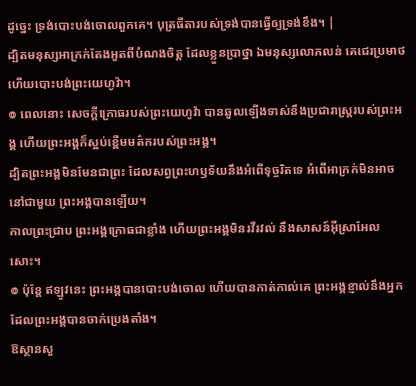ដូច្នេះ ទ្រង់បោះបង់ចោលពួកគេ។ បុត្រធីតារបស់ទ្រង់បានធ្វើឲ្យទ្រង់ខឹង។ |
ដ្បិតមនុស្សអាក្រក់តែងអួតពីបំណងចិត្ត ដែលខ្លួនប្រាថ្នា ឯមនុស្សលោភលន់ គេជេរប្រមាថ ហើយបោះបង់ព្រះយេហូវ៉ា។
៙ ពេលនោះ សេចក្ដីក្រោធរបស់ព្រះយេហូវ៉ា បានឆួលឡើងទាស់នឹងប្រជារាស្ត្ររបស់ព្រះអង្គ ហើយព្រះអង្គក៏ស្អប់ខ្ពើមមត៌ករបស់ព្រះអង្គ។
ដ្បិតព្រះអង្គមិនមែនជាព្រះ ដែលសព្វព្រះហឫទ័យនឹងអំពើទុច្ចរិតទេ អំពើអាក្រក់មិនអាចនៅជាមួយ ព្រះអង្គបានឡើយ។
កាលព្រះជ្រាប ព្រះអង្គក្រោធជាខ្លាំង ហើយព្រះអង្គមិនរវីរវល់ នឹងសាសន៍អ៊ីស្រាអែលសោះ។
៙ ប៉ុន្តែ ឥឡូវនេះ ព្រះអង្គបានបោះបង់ចោល ហើយបានកាត់កាល់គេ ព្រះអង្គខ្ញាល់នឹងអ្នក ដែលព្រះអង្គបានចាក់ប្រេងតាំង។
ឱស្ថានសួ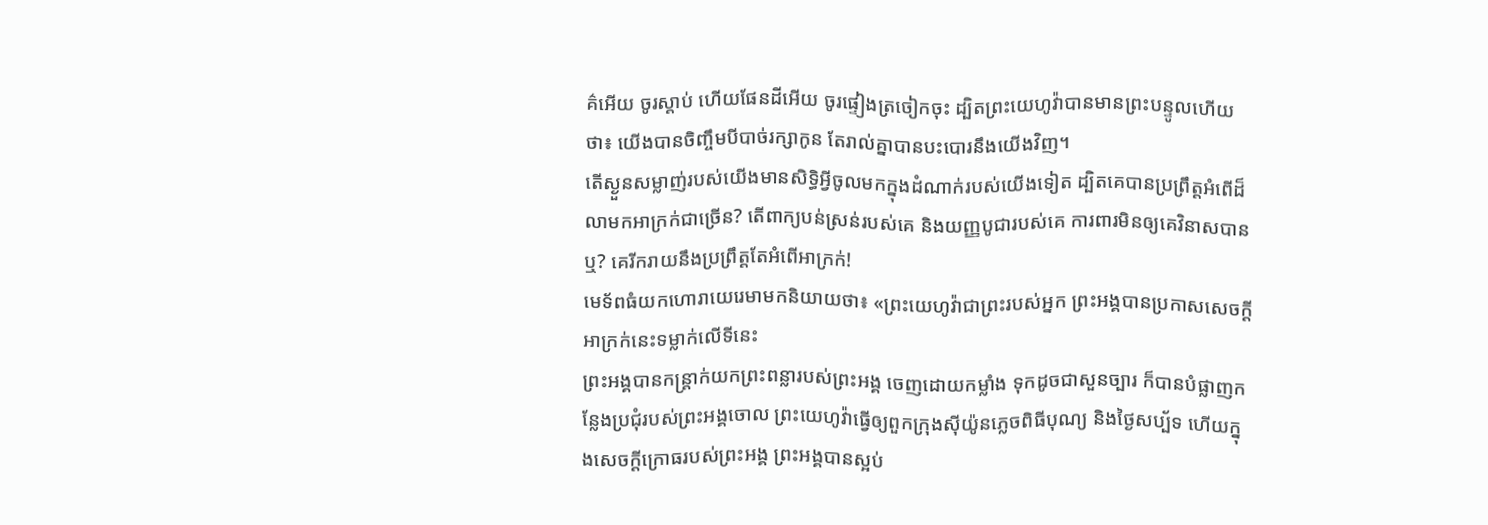គ៌អើយ ចូរស្តាប់ ហើយផែនដីអើយ ចូរផ្ទៀងត្រចៀកចុះ ដ្បិតព្រះយេហូវ៉ាបានមានព្រះបន្ទូលហើយថា៖ យើងបានចិញ្ចឹមបីបាច់រក្សាកូន តែរាល់គ្នាបានបះបោរនឹងយើងវិញ។
តើស្ងួនសម្លាញ់របស់យើងមានសិទ្ធិអ្វីចូលមកក្នុងដំណាក់របស់យើងទៀត ដ្បិតគេបានប្រព្រឹត្តអំពើដ៏លាមកអាក្រក់ជាច្រើន? តើពាក្យបន់ស្រន់របស់គេ និងយញ្ញបូជារបស់គេ ការពារមិនឲ្យគេវិនាសបានឬ? គេរីករាយនឹងប្រព្រឹត្តតែអំពើអាក្រក់!
មេទ័ពធំយកហោរាយេរេមាមកនិយាយថា៖ «ព្រះយេហូវ៉ាជាព្រះរបស់អ្នក ព្រះអង្គបានប្រកាសសេចក្ដីអាក្រក់នេះទម្លាក់លើទីនេះ
ព្រះអង្គបានកន្ត្រាក់យកព្រះពន្លារបស់ព្រះអង្គ ចេញដោយកម្លាំង ទុកដូចជាសួនច្បារ ក៏បានបំផ្លាញកន្លែងប្រជុំរបស់ព្រះអង្គចោល ព្រះយេហូវ៉ាធ្វើឲ្យពួកក្រុងស៊ីយ៉ូនភ្លេចពិធីបុណ្យ និងថ្ងៃសប្ប័ទ ហើយក្នុងសេចក្ដីក្រោធរបស់ព្រះអង្គ ព្រះអង្គបានស្អប់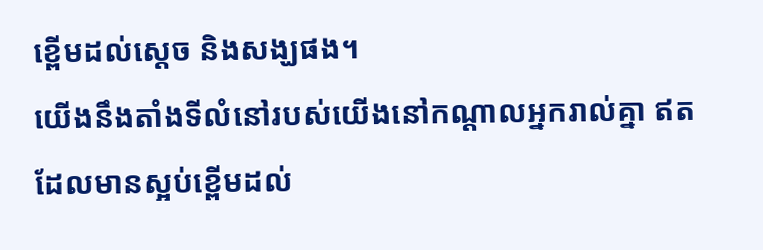ខ្ពើមដល់ស្តេច និងសង្ឃផង។
យើងនឹងតាំងទីលំនៅរបស់យើងនៅកណ្ដាលអ្នករាល់គ្នា ឥតដែលមានស្អប់ខ្ពើមដល់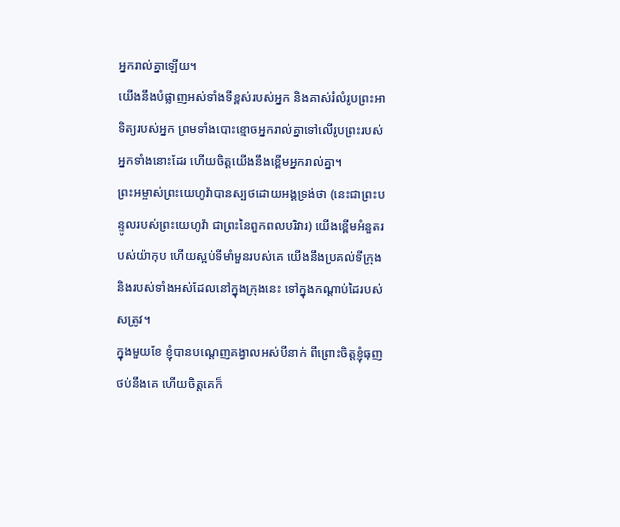អ្នករាល់គ្នាឡើយ។
យើងនឹងបំផ្លាញអស់ទាំងទីខ្ពស់របស់អ្នក និងគាស់រំលំរូបព្រះអាទិត្យរបស់អ្នក ព្រមទាំងបោះខ្មោចអ្នករាល់គ្នាទៅលើរូបព្រះរបស់អ្នកទាំងនោះដែរ ហើយចិត្តយើងនឹងខ្ពើមអ្នករាល់គ្នា។
ព្រះអម្ចាស់ព្រះយេហូវ៉ាបានស្បថដោយអង្គទ្រង់ថា (នេះជាព្រះបន្ទូលរបស់ព្រះយេហូវ៉ា ជាព្រះនៃពួកពលបរិវារ) យើងខ្ពើមអំនួតរបស់យ៉ាកុប ហើយស្អប់ទីមាំមួនរបស់គេ យើងនឹងប្រគល់ទីក្រុង និងរបស់ទាំងអស់ដែលនៅក្នុងក្រុងនេះ ទៅក្នុងកណ្ដាប់ដៃរបស់សត្រូវ។
ក្នុងមួយខែ ខ្ញុំបានបណ្តេញគង្វាលអស់បីនាក់ ពីព្រោះចិត្តខ្ញុំធុញថប់នឹងគេ ហើយចិត្តគេក៏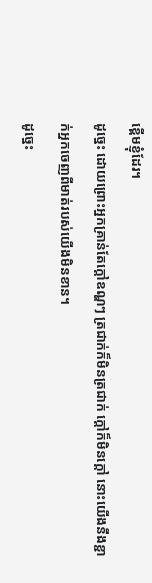ខ្ពើមខ្ញុំដែរ។
ដូច្នេះ ដោយព្រោះអ្នកគ្រាន់តែក្តៅឧណ្ហៗ ត្រជាក់ក៏មិនត្រជាក់ ក្តៅក៏មិនក្តៅ នោះយើងនឹងខ្ជាក់អ្នកចេញពីមាត់របស់យើងមិនខាន។
ដូច្នេះ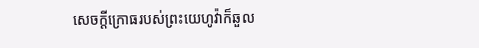សេចក្ដីក្រោធរបស់ព្រះយេហូវ៉ាក៏ឆួល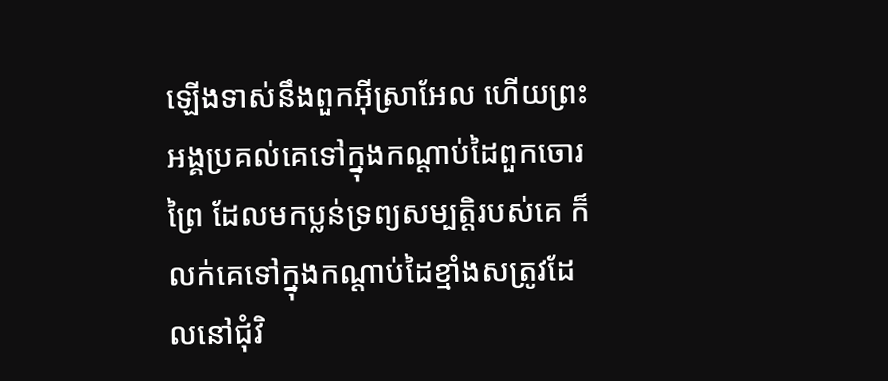ឡើងទាស់នឹងពួកអ៊ីស្រាអែល ហើយព្រះអង្គប្រគល់គេទៅក្នុងកណ្ដាប់ដៃពួកចោរព្រៃ ដែលមកប្លន់ទ្រព្យសម្បត្តិរបស់គេ ក៏លក់គេទៅក្នុងកណ្ដាប់ដៃខ្មាំងសត្រូវដែលនៅជុំវិ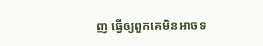ញ ធ្វើឲ្យពួកគេមិនអាចទ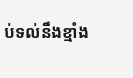ប់ទល់នឹងខ្មាំង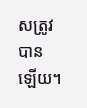សត្រូវបានឡើយ។